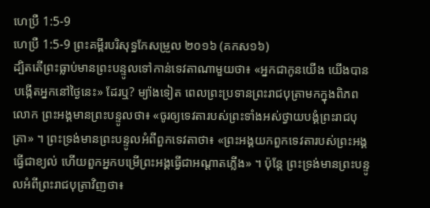ហេប្រឺ 1:5-9
ហេប្រឺ 1:5-9 ព្រះគម្ពីរបរិសុទ្ធកែសម្រួល ២០១៦ (គកស១៦)
ដ្បិតតើព្រះធ្លាប់មានព្រះបន្ទូលទៅកាន់ទេវតាណាមួយថា៖ «អ្នកជាកូនយើង យើងបានបង្កើតអ្នកនៅថ្ងៃនេះ» ដែរឬ? ម្យ៉ាងទៀត ពេលព្រះប្រទានព្រះរាជបុត្រាមកក្នុងពិភពលោក ព្រះអង្គមានព្រះបន្ទូលថា៖ «ចូរឲ្យទេវតារបស់ព្រះទាំងអស់ថ្វាយបង្គំព្រះរាជបុត្រា» ។ ព្រះទ្រង់មានព្រះបន្ទូលអំពីពួកទេវតាថា៖ «ព្រះអង្គយកពួកទេវតារបស់ព្រះអង្គ ធ្វើជាខ្យល់ ហើយពួកអ្នកបម្រើព្រះអង្គធ្វើជាអណ្តាតភ្លើង» ។ ប៉ុន្តែ ព្រះទ្រង់មានព្រះបន្ទូលអំពីព្រះរាជបុត្រាវិញថា៖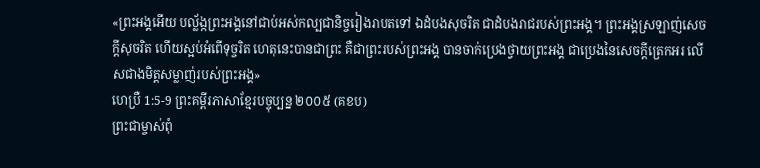«ព្រះអង្គអើយ បល្ល័ង្កព្រះអង្គនៅជាប់អស់កល្បជានិច្ចរៀងរាបតទៅ ឯដំបងសុចរិត ជាដំបងរាជរបស់ព្រះអង្គ។ ព្រះអង្គស្រឡាញ់សេចក្តីសុចរិត ហើយស្អប់អំពើទុច្ចរិត ហេតុនេះបានជាព្រះ គឺជាព្រះរបស់ព្រះអង្គ បានចាក់ប្រេងថ្វាយព្រះអង្គ ជាប្រេងនៃសេចក្តីត្រេកអរ លើសជាងមិត្តសម្លាញ់របស់ព្រះអង្គ»
ហេប្រឺ 1:5-9 ព្រះគម្ពីរភាសាខ្មែរបច្ចុប្បន្ន ២០០៥ (គខប)
ព្រះជាម្ចាស់ពុំ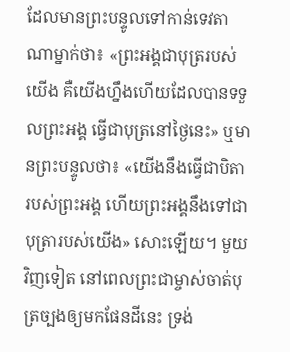ដែលមានព្រះបន្ទូលទៅកាន់ទេវតាណាម្នាក់ថា៖ «ព្រះអង្គជាបុត្ររបស់យើង គឺយើងហ្នឹងហើយដែលបានទទួលព្រះអង្គ ធ្វើជាបុត្រនៅថ្ងៃនេះ» ឬមានព្រះបន្ទូលថា៖ «យើងនឹងធ្វើជាបិតារបស់ព្រះអង្គ ហើយព្រះអង្គនឹងទៅជាបុត្រារបស់យើង» សោះឡើយ។ មួយវិញទៀត នៅពេលព្រះជាម្ចាស់ចាត់បុត្រច្បងឲ្យមកផែនដីនេះ ទ្រង់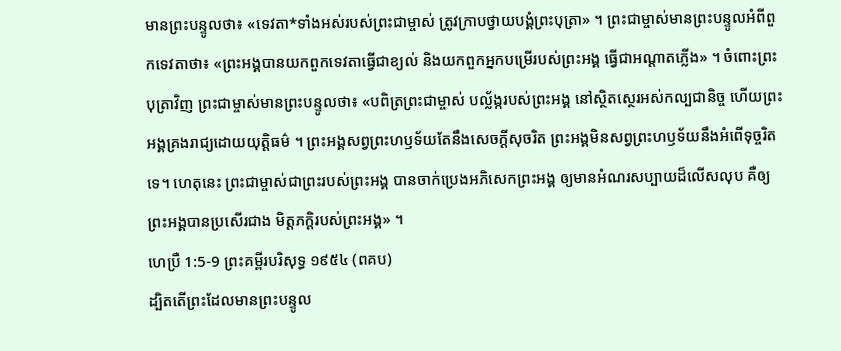មានព្រះបន្ទូលថា៖ «ទេវតា*ទាំងអស់របស់ព្រះជាម្ចាស់ ត្រូវក្រាបថ្វាយបង្គំព្រះបុត្រា» ។ ព្រះជាម្ចាស់មានព្រះបន្ទូលអំពីពួកទេវតាថា៖ «ព្រះអង្គបានយកពួកទេវតាធ្វើជាខ្យល់ និងយកពួកអ្នកបម្រើរបស់ព្រះអង្គ ធ្វើជាអណ្ដាតភ្លើង» ។ ចំពោះព្រះបុត្រាវិញ ព្រះជាម្ចាស់មានព្រះបន្ទូលថា៖ «បពិត្រព្រះជាម្ចាស់ បល្ល័ង្ករបស់ព្រះអង្គ នៅស្ថិតស្ថេរអស់កល្បជានិច្ច ហើយព្រះអង្គគ្រងរាជ្យដោយយុត្តិធម៌ ។ ព្រះអង្គសព្វព្រះហឫទ័យតែនឹងសេចក្ដីសុចរិត ព្រះអង្គមិនសព្វព្រះហឫទ័យនឹងអំពើទុច្ចរិតទេ។ ហេតុនេះ ព្រះជាម្ចាស់ជាព្រះរបស់ព្រះអង្គ បានចាក់ប្រេងអភិសេកព្រះអង្គ ឲ្យមានអំណរសប្បាយដ៏លើសលុប គឺឲ្យព្រះអង្គបានប្រសើរជាង មិត្តភក្ដិរបស់ព្រះអង្គ» ។
ហេប្រឺ 1:5-9 ព្រះគម្ពីរបរិសុទ្ធ ១៩៥៤ (ពគប)
ដ្បិតតើព្រះដែលមានព្រះបន្ទូល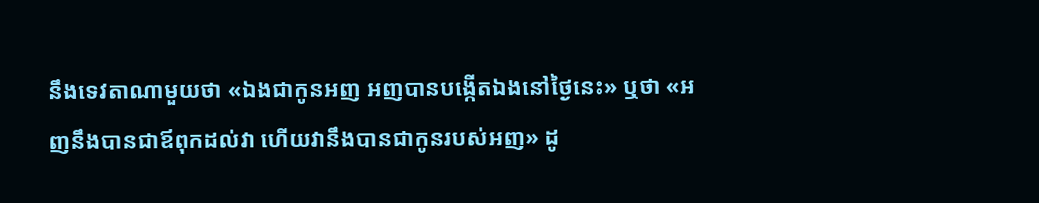នឹងទេវតាណាមួយថា «ឯងជាកូនអញ អញបានបង្កើតឯងនៅថ្ងៃនេះ» ឬថា «អញនឹងបានជាឪពុកដល់វា ហើយវានឹងបានជាកូនរបស់អញ» ដូ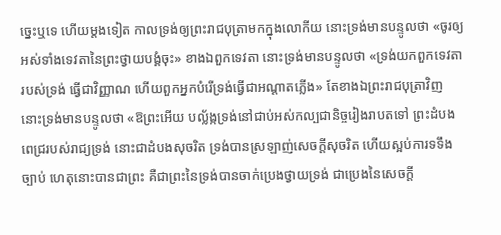ច្នេះឬទេ ហើយម្តងទៀត កាលទ្រង់ឲ្យព្រះរាជបុត្រាមកក្នុងលោកីយ នោះទ្រង់មានបន្ទូលថា «ចូរឲ្យអស់ទាំងទេវតានៃព្រះថ្វាយបង្គំចុះ» ខាងឯពួកទេវតា នោះទ្រង់មានបន្ទូលថា «ទ្រង់យកពួកទេវតារបស់ទ្រង់ ធ្វើជាវិញ្ញាណ ហើយពួកអ្នកបំរើទ្រង់ធ្វើជាអណ្តាតភ្លើង» តែខាងឯព្រះរាជបុត្រាវិញ នោះទ្រង់មានបន្ទូលថា «ឱព្រះអើយ បល្ល័ង្កទ្រង់នៅជាប់អស់កល្បជានិច្ចរៀងរាបតទៅ ព្រះដំបងពេជ្ររបស់រាជ្យទ្រង់ នោះជាដំបងសុចរិត ទ្រង់បានស្រឡាញ់សេចក្ដីសុចរិត ហើយស្អប់ការទទឹងច្បាប់ ហេតុនោះបានជាព្រះ គឺជាព្រះនៃទ្រង់បានចាក់ប្រេងថ្វាយទ្រង់ ជាប្រេងនៃសេចក្ដី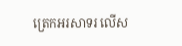ត្រេកអរសាទរ លើស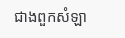ជាងពួកសំឡា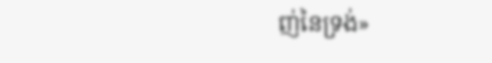ញ់នៃទ្រង់»